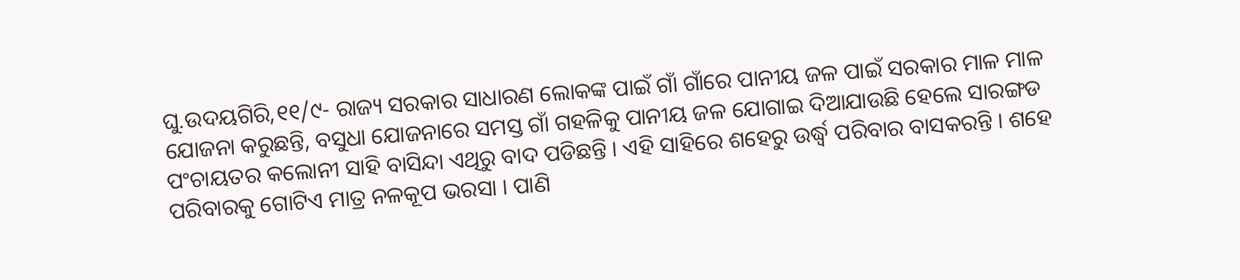ଘୁ.ଉଦୟଗିରି,୧୧/୯- ରାଜ୍ୟ ସରକାର ସାଧାରଣ ଲୋକଙ୍କ ପାଇଁ ଗାଁ ଗାଁରେ ପାନୀୟ ଜଳ ପାଇଁ ସରକାର ମାଳ ମାଳ ଯୋଜନା କରୁଛନ୍ତି, ବସୁଧା ଯୋଜନାରେ ସମସ୍ତ ଗାଁ ଗହଳିକୁ ପାନୀୟ ଜଳ ଯୋଗାଇ ଦିଆଯାଉଛି ହେଲେ ସାରଙ୍ଗଡ ପଂଚାୟତର କଲୋନୀ ସାହି ବାସିନ୍ଦା ଏଥିରୁ ବାଦ ପଡିଛନ୍ତି । ଏହି ସାହିରେ ଶହେରୁ ଉର୍ଦ୍ଧ୍ୱ ପରିବାର ବାସକରନ୍ତି । ଶହେ ପରିବାରକୁ ଗୋଟିଏ ମାତ୍ର ନଳକୂପ ଭରସା । ପାଣି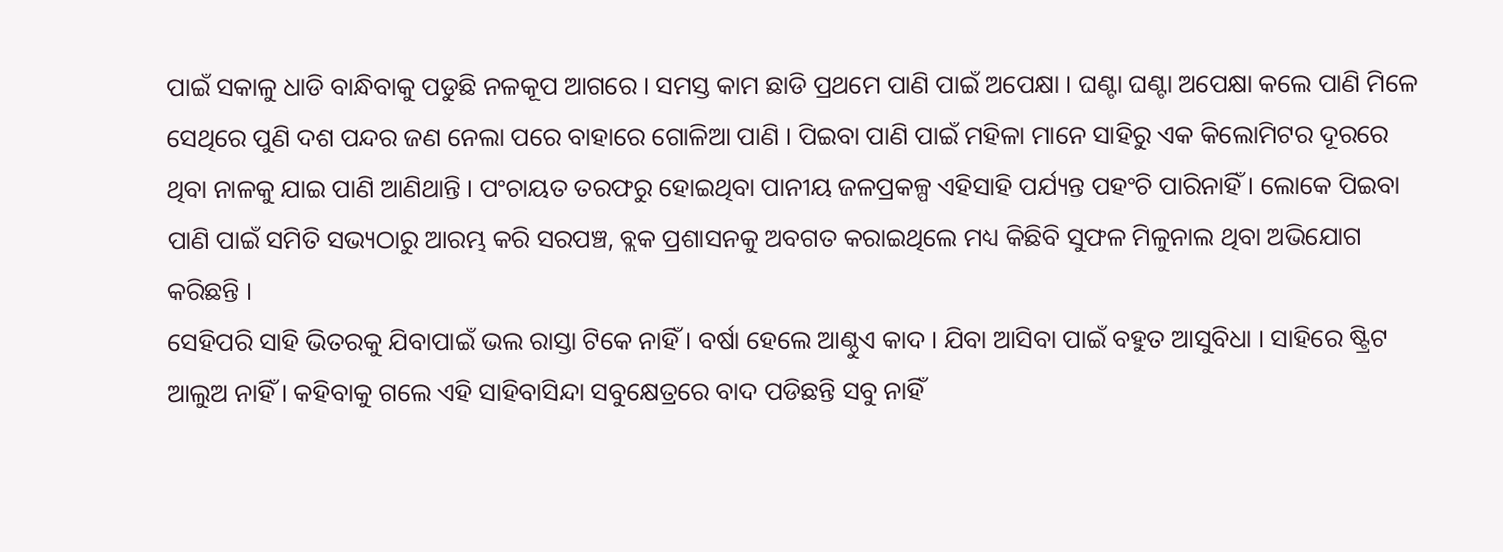ପାଇଁ ସକାଳୁ ଧାଡି ବାନ୍ଧିବାକୁ ପଡୁଛି ନଳକୂପ ଆଗରେ । ସମସ୍ତ କାମ ଛାଡି ପ୍ରଥମେ ପାଣି ପାଇଁ ଅପେକ୍ଷା । ଘଣ୍ଟା ଘଣ୍ଟା ଅପେକ୍ଷା କଲେ ପାଣି ମିଳେ ସେଥିରେ ପୁଣି ଦଶ ପନ୍ଦର ଜଣ ନେଲା ପରେ ବାହାରେ ଗୋଳିଆ ପାଣି । ପିଇବା ପାଣି ପାଇଁ ମହିଳା ମାନେ ସାହିରୁ ଏକ କିଲୋମିଟର ଦୂରରେ ଥିବା ନାଳକୁ ଯାଇ ପାଣି ଆଣିଥାନ୍ତି । ପଂଚାୟତ ତରଫରୁ ହୋଇଥିବା ପାନୀୟ ଜଳପ୍ରକଳ୍ପ ଏହିସାହି ପର୍ଯ୍ୟନ୍ତ ପହଂଚି ପାରିନାହିଁ । ଲୋକେ ପିଇବା ପାଣି ପାଇଁ ସମିତି ସଭ୍ୟଠାରୁ ଆରମ୍ଭ କରି ସରପଞ୍ଚ, ବ୍ଲକ ପ୍ରଶାସନକୁ ଅବଗତ କରାଇଥିଲେ ମଧ୍ୟ କିଛିବି ସୁଫଳ ମିଳୁନାଲ ଥିବା ଅଭିଯୋଗ କରିଛନ୍ତି ।
ସେହିପରି ସାହି ଭିତରକୁ ଯିବାପାଇଁ ଭଲ ରାସ୍ତା ଟିକେ ନାହିଁ । ବର୍ଷା ହେଲେ ଆଣ୍ଠୁଏ କାଦ । ଯିବା ଆସିବା ପାଇଁ ବହୁତ ଆସୁବିଧା । ସାହିରେ ଷ୍ଟ୍ରିଟ ଆଲୁଅ ନାହିଁ । କହିବାକୁ ଗଲେ ଏହି ସାହିବାସିନ୍ଦା ସବୁକ୍ଷେତ୍ରରେ ବାଦ ପଡିଛନ୍ତି ସବୁ ନାହିଁ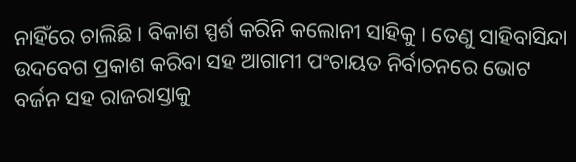ନାହିଁରେ ଚାଲିଛି । ବିକାଶ ସ୍ପର୍ଶ କରିନି କଲୋନୀ ସାହିକୁ । ତେଣୁ ସାହିବାସିନ୍ଦା ଉଦବେଗ ପ୍ରକାଶ କରିବା ସହ ଆଗାମୀ ପଂଚାୟତ ନିର୍ବାଚନରେ ଭୋଟ ବର୍ଜନ ସହ ରାଜରାସ୍ତାକୁ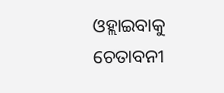ଓହ୍ଲାଇବାକୁ ଚେତାବନୀ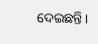ଦେଇଛନ୍ତି ।